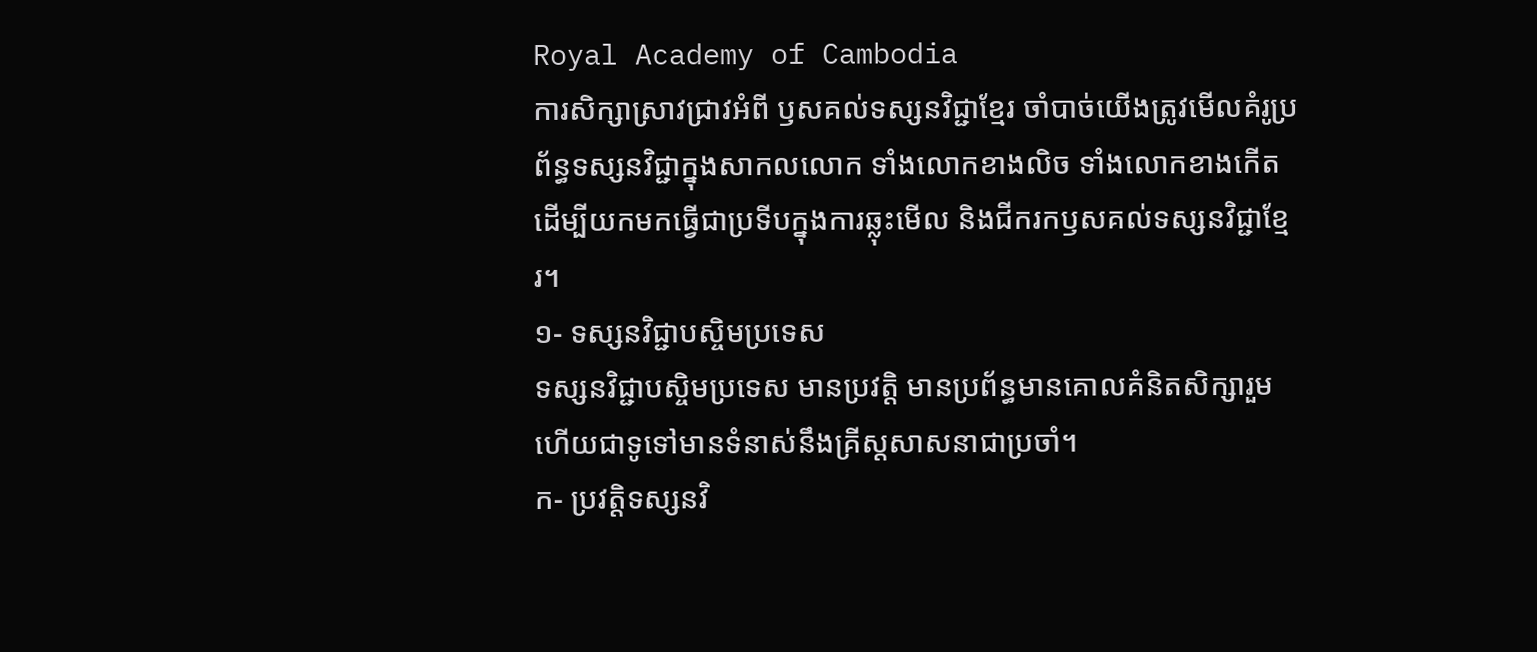Royal Academy of Cambodia
ការសិក្សាស្រាវជ្រាវអំពី ឫសគល់ទស្សនវិជ្ជាខ្មែរ ចាំបាច់យើងត្រូវមើលគំរូប្រព័ន្ធទស្សនវិជ្ជាក្នុងសាកលលោក ទាំងលោកខាងលិច ទាំងលោកខាងកើត ដើម្បីយកមកធ្វើជាប្រទីបក្នុងការឆ្លុះមើល និងជីករកឫសគល់ទស្សនវិជ្ជាខ្មែរ។
១- ទស្សនវិជ្ជាបស្ចិមប្រទេស
ទស្សនវិជ្ជាបស្ចិមប្រទេស មានប្រវត្តិ មានប្រព័ន្ធមានគោលគំនិតសិក្សារួមហើយជាទូទៅមានទំនាស់នឹងគ្រីស្តសាសនាជាប្រចាំ។
ក- ប្រវត្តិទស្សនវិ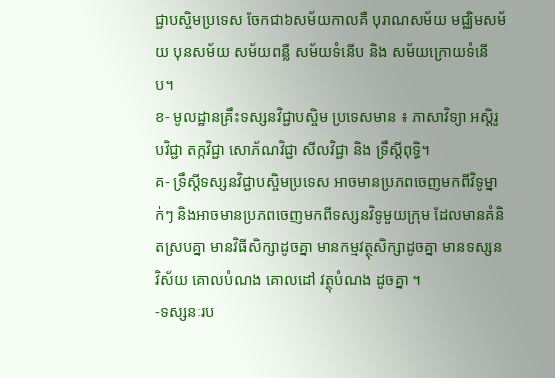ជ្ជាបស្ចិមប្រទេស ចែកជា៦សម័យកាលគឺ បុរាណសម័យ មជ្ឈិមសម័យ បុនសម័យ សម័យពន្លឺ សម័យទំនើប និង សម័យក្រោយទំនើប។
ខ- មូលដ្ឋានគ្រឹះទស្សនវិជ្ជាបស្ចិម ប្រទេសមាន ៖ ភាសាវិទ្យា អស្តិរូបវិជ្ជា តក្កវិជ្ជា សោភ័ណវិជ្ជា សីលវិជ្ជា និង ទ្រឹស្តីពុទ្ធិ។
គ- ទ្រឹស្តីទស្សនវិជ្ជាបស្ចិមប្រទេស អាចមានប្រភពចេញមកពីវិទូម្នាក់ៗ និងអាចមានប្រភពចេញមកពីទស្សនវិទូមួយក្រុម ដែលមានគំនិតស្របគ្នា មានវិធីសិក្សាដូចគ្នា មានកម្មវត្ថុសិក្សាដូចគ្នា មានទស្សន វិស័យ គោលបំណង គោលដៅ វត្ថុបំណង ដូចគ្នា ។
-ទស្សនៈរប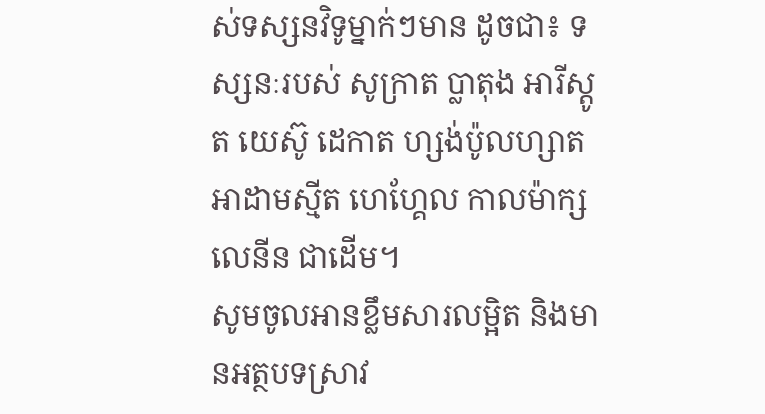ស់ទស្សនវិទូម្នាក់ៗមាន ដូចជា៖ ទស្សនៈរបស់ សូក្រាត ប្លាតុង អារីស្តូត យេស៊ូ ដេកាត ហ្សង់ប៉ូលហ្សាត អាដាមស្មីត ហេហ្គែល កាលម៉ាក្ស លេនីន ជាដើម។
សូមចូលអានខ្លឹមសារលម្អិត និងមានអត្ថបទស្រាវ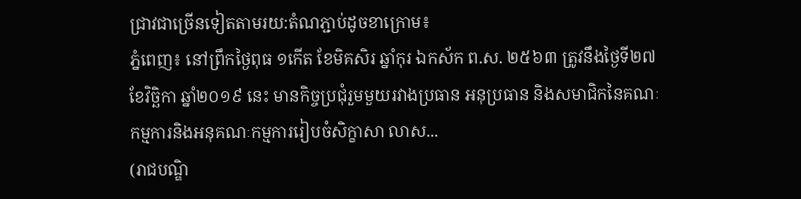ជ្រាវជាច្រើនទៀតតាមរយ:តំណភ្ជាប់ដូចខាក្រោម៖
ភ្នំពេញ៖ នៅព្រឹកថ្ងៃពុធ ១កើត ខែមិគសិរ ឆ្នាំកុរ ឯកស័ក ព.ស. ២៥៦៣ ត្រូវនឹងថ្ងៃទី២៧ ខែវិច្ឆិកា ឆ្នាំ២០១៩ នេះ មានកិច្ចប្រជុំរួមមួយរវាងប្រធាន អនុប្រធាន និងសមាជិកនៃគណៈកម្មការនិងអនុគណៈកម្មការរៀបចំសិក្ខាសា លាស...
(រាជបណ្ឌិ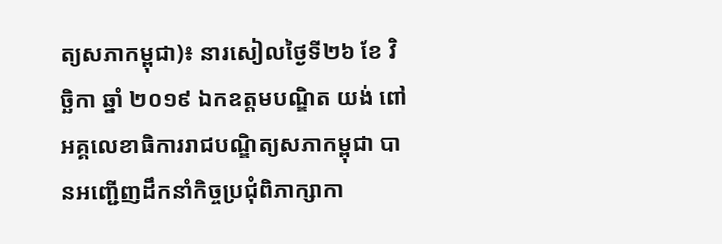ត្យសភាកម្ពុជា)៖ នារសៀលថ្ងៃទី២៦ ខែ វិច្ឆិកា ឆ្នាំ ២០១៩ ឯកឧត្តមបណ្ឌិត យង់ ពៅ អគ្គលេខាធិការរាជបណ្ឌិត្យសភាកម្ពុជា បានអញ្ជើញដឹកនាំកិច្ចប្រជុំពិភាក្សាកា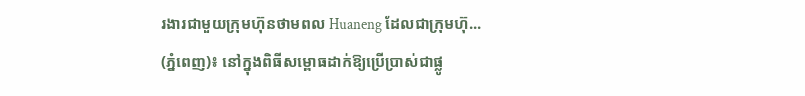រងារជាមួយក្រុមហ៊ុនថាមពល Huaneng ដែលជាក្រុមហ៊ុ...
(ភ្នំពេញ)៖ នៅក្នុងពិធីសម្ពោធដាក់ឱ្យប្រើប្រាស់ជាផ្លូ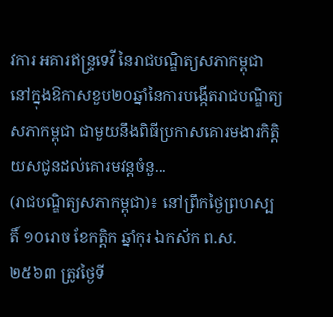វការ អគារឥន្ទ្រទេវី នៃរាជបណ្ឌិត្យសភាកម្ពុជា នៅក្នុងឱកាសខួប២០ឆ្នាំនៃការបង្កើតរាជបណ្ឌិត្យសភាកម្ពុជា ជាមួយនឹងពិធីប្រកាសគោរមងារកិត្តិយសជូនដល់គោរមវន្តចំនួ...
(រាជបណ្ឌិត្យសភាកម្ពុជា)៖ នៅព្រឹកថ្ងៃព្រហស្បតិ៍ ១០រោច ខែកត្ដិក ឆ្នាំកុរ ឯកស័ក ព.ស. ២៥៦៣ ត្រូវថ្ងៃទី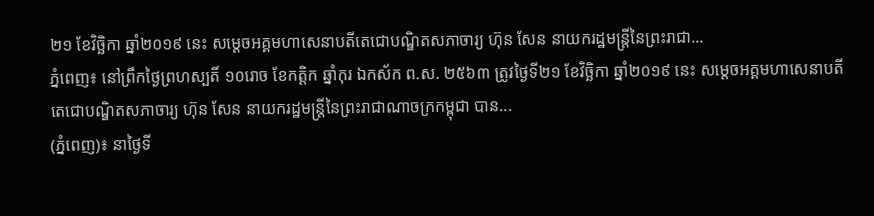២១ ខែវិច្ឆិកា ឆ្នាំ២០១៩ នេះ សម្ដេចអគ្គមហាសេនាបតីតេជោបណ្ឌិតសភាចារ្យ ហ៊ុន សែន នាយករដ្ឋមន្ត្រីនៃព្រះរាជា...
ភ្នំពេញ៖ នៅព្រឹកថ្ងៃព្រហស្បតិ៍ ១០រោច ខែកត្ដិក ឆ្នាំកុរ ឯកស័ក ព.ស. ២៥៦៣ ត្រូវថ្ងៃទី២១ ខែវិច្ឆិកា ឆ្នាំ២០១៩ នេះ សម្ដេចអគ្គមហាសេនាបតីតេជោបណ្ឌិតសភាចារ្យ ហ៊ុន សែន នាយករដ្ឋមន្ត្រីនៃព្រះរាជាណាចក្រកម្ពុជា បាន...
(ភ្នំពេញ)៖ នាថ្ងៃទី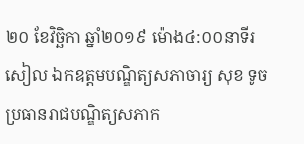២០ ខែវិច្ឆិកា ឆ្នាំ២០១៩ ម៉ោង៤:០០នាទីរសៀល ឯកឧត្តមបណ្ឌិត្យសភាចារ្យ សុខ ទូច ប្រធានរាជបណ្ឌិត្យសភាក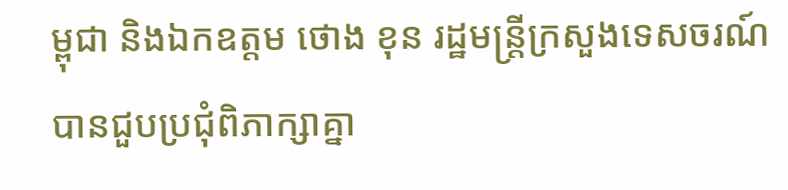ម្ពុជា និងឯកឧត្តម ថោង ខុន រដ្ឋមន្រ្តីក្រសួងទេសចរណ៍បានជួបប្រជុំពិភាក្សាគ្នា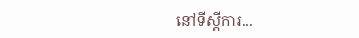នៅទីស្តីការ...